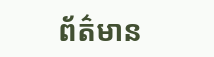ព័ត៌មាន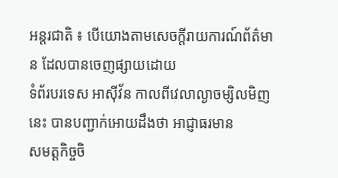អន្តរជាតិ ៖ បើយោងតាមសេចក្តីរាយការណ៍ព័ត៌មាន ដែលបានចេញផ្សាយដោយ
ទំព័របរទេស អាស៊ីវ័ន កាលពីវេលាល្ងាចម្សិលមិញនេះ បានបញ្ជាក់អោយដឹងថា អាជ្ញាធរមាន
សមត្តកិច្ចចិ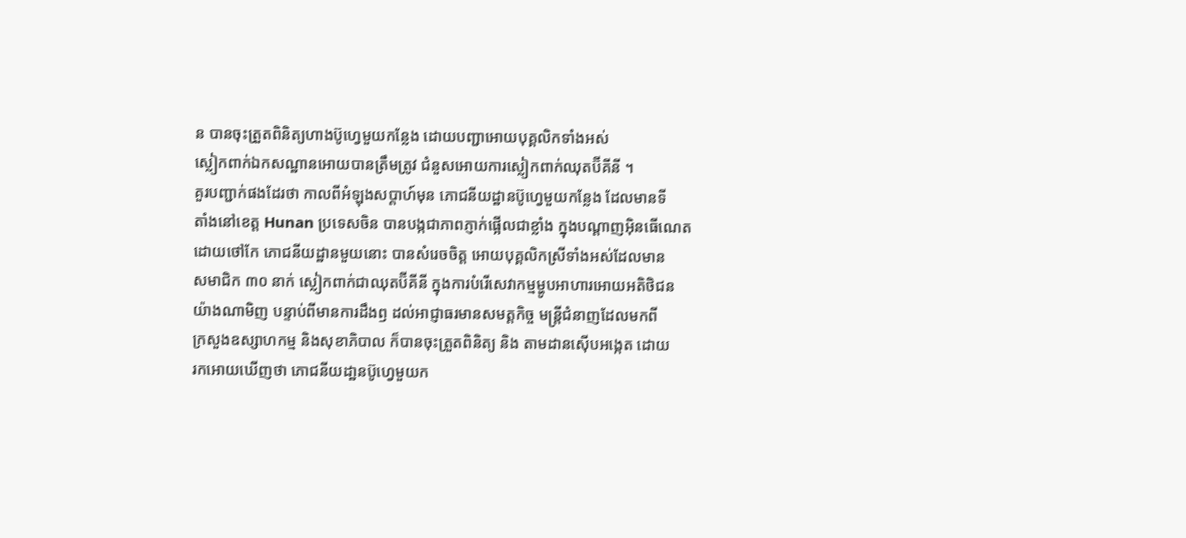ន បានចុះត្រួតពិនិត្យហាងប៊ូហ្វេមួយកន្លែង ដោយបញ្ជាអោយបុគ្គលិកទាំងអស់
ស្លៀកពាក់ឯកសណ្ឋានអោយបានត្រឹមត្រូវ ជំនួសអោយការស្លៀកពាក់ឈុតប៊ីគីនី ។
គួរបញ្ជាក់ផងដែរថា កាលពីអំឡុងសប្តាហ៍មុន ភោជនីយដ្ឋានប៊ូហ្វេមួយកន្លែង ដែលមានទី
តាំងនៅខេត្ត Hunan ប្រទេសចិន បានបង្កជាភាពភ្ញាក់ផ្អើលជាខ្លាំង ក្នុងបណ្តាញអ៊ិនធើណេត
ដោយថៅកែ ភោជនីយដ្ឋានមួយនោះ បានសំរេចចិត្ត អោយបុគ្គលិកស្រីទាំងអស់ដែលមាន
សមាជិក ៣០ នាក់ ស្លៀកពាក់ជាឈុតប៊ីគីនី ក្នុងការបំរើសេវាកម្មម្ហូបអាហារអោយអតិថិជន
យ៉ាងណាមិញ បន្ទាប់ពីមានការដឹងឭ ដល់អាជ្ញាធរមានសមត្តកិច្ច មន្រ្តីជំនាញដែលមកពី
ក្រសួងឧស្សាហកម្ម និងសុខាភិបាល ក៏បានចុះត្រួតពិនិត្យ និង តាមដានស៊ើបអង្កេត ដោយ
រកអោយឃើញថា ភោជនីយដា្ឋនប៊ូហ្វេមួយក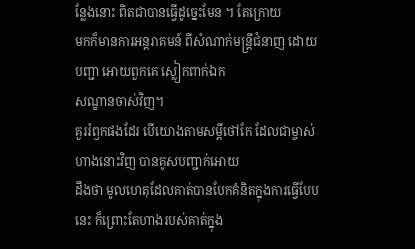ន្លែងនោះ ពិតជាបានធ្វើដូច្នេះមែន ។ តែក្រោយ
មកក៏មានការអន្តរាគមន៍ ពីសំណាក់មន្ត្រីជំនាញ ដោយបញ្ជា អោយពួកគេ ស្លៀកពាក់ឯក
សណ្ខានចាស់វិញ។
គួររំឭកផងដែរ បើយោងតាមសម្តីថៅកែ ដែលជាម្ចាស់ហាងនោះវិញ បានគូសបញ្ជាក់អោយ
ដឹងថា មូលហេតុដែលគាត់បានបែកគំនិតក្នុងការធ្វើបែបនេះ ក៏ព្រោះតែហាងរបស់គាត់ក្នុង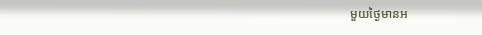មួយថ្ងៃមានអ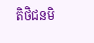តិថិជនមិ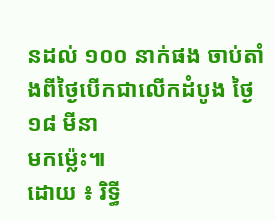នដល់ ១០០ នាក់ផង ចាប់តាំងពីថ្ងៃបើកជាលើកដំបូង ថ្ងៃ ១៨ មីនា
មកម្ល៉េះ៕
ដោយ ៖ រិទ្ធី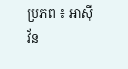ប្រភព ៖ អាស៊ីវ័ន